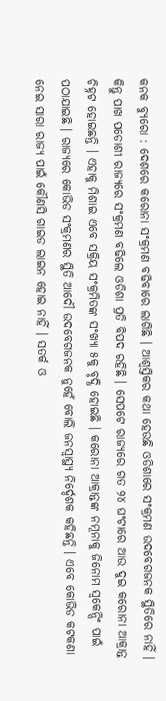କନକ ବ୍ୟୁରୋ : ଦେଶରେ କରୋନା ସଂକ୍ରମଣ ବଢିବାରେ ଲାଗିଛି । ଆଶ୍ୱସ୍ତିକର କଥା ହେଉଛି ଓଡିଶାରେ ସଂକ୍ରମଣ ଉଦବେଗଜନକ ସ୍ଥିତିରେ ନାହିଁ । କିନ୍ତୁ ପାଖ ପଡୋଶୀ ରାଜ୍ୟରେ ସଂକ୍ରମଣ ବଢିଲେ ଓଡିଶା ପ୍ରତି ବିପଦ ରହିଛି । ସେପଟେ ରାଜ୍ୟରେ ଗତ ୨୪ ଘଂଟାରେ ଆଉ ଦୁଇ କରୋନା ଆକ୍ରାନ୍ତ ଚିହ୍ନଟ ହୋଇଛନ୍ତି । ଏହାକୁ ମିଶାଇ ଏବେ ସକ୍ରିୟ ସଂକ୍ରମିତଙ୍କ ସଂଖ୍ୟା ୫କୁ ବୃଦ୍ଧି ହୋଇଛି । କରୋନା ଆକ୍ରାନ୍ତଙ୍କ ନମୂନାକୁ ଜିନୋମ ସ୍ୱକେନ୍ସିଂ ପାଇଁ ପଠାଯାଇଛି । ରାଜ୍ୟରେ କୋଭିଡ ସଂକ୍ରମଣର ସ୍ଥିତି ଆଦୌ ଉଦବେଗଜନକ ନୁହେଁ ବୋଲି ଜନସ୍ୱାସ୍ଥ୍ୟ ନିର୍ଦ୍ଦେଶକ କହିଛନ୍ତି । ଏବେ କୋଭିଡ କଟକଣା ନେଇ ସାରା ରାଜ୍ୟ ପାଇଁ କୌଣସି ଗାଇଡ ଲାଇନ ହୋଇ ନାହିଁ । ସତର୍କ ଓ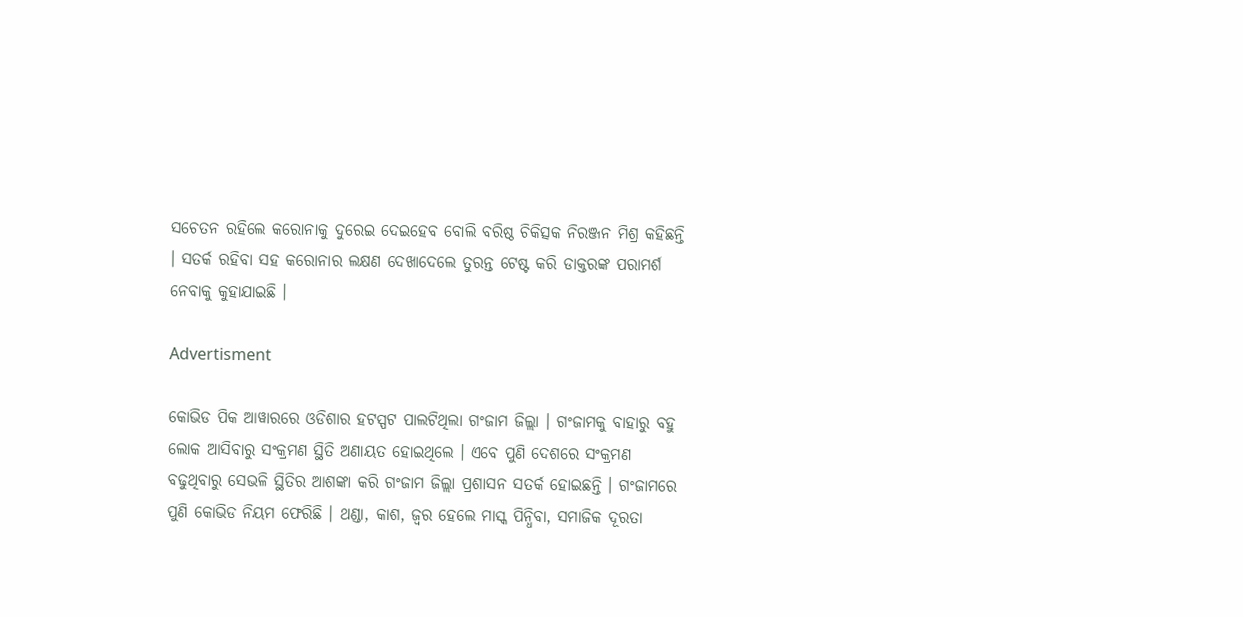ସଚେତନ ରହିଲେ କରୋନାକୁ ଦୁରେଇ ଦେଇହେବ ବୋଲି ବରିଷ୍ଠ ଚିକିତ୍ସକ ନିରଞ୍ଜନ ମିଶ୍ର କହିଛନ୍ତି । ସତର୍କ ରହିବା ସହ କରୋନାର ଲକ୍ଷଣ ଦେଖାଦେଲେ ତୁରନ୍ତ ଟେଷ୍ଟ କରି ଡାକ୍ତରଙ୍କ ପରାମର୍ଶ ନେବାକୁ କୁହାଯାଇଛି ।

Advertisment

କୋଭିଡ ପିକ ଆୱାରରେ ଓଡିଶାର ହଟସ୍ପଟ ପାଲଟିଥିଲା ଗଂଜାମ ଜିଲ୍ଲା । ଗଂଜାମକୁ ବାହାରୁ ବହୁ ଲୋକ ଆସିବାରୁ ସଂକ୍ରମଣ ସ୍ଥିତି ଅଣାୟତ ହୋଇଥିଲେ । ଏବେ ପୁଣି ଦେଶରେ ସଂକ୍ରମଣ ବଢୁଥିବାରୁ ସେଭଳି ସ୍ଥିତିର ଆଶଙ୍କା କରି ଗଂଜାମ ଜିଲ୍ଲା ପ୍ରଶାସନ ସତର୍କ ହୋଇଛନ୍ତି । ଗଂଜାମରେ ପୁଣି କୋଭିଡ ନିୟମ ଫେରିଛି । ଥଣ୍ଡା, କାଶ, ଜ୍ୱର ହେଲେ ମାସ୍କ ପିନ୍ଧିବା, ସମାଜିକ ଦୂରତା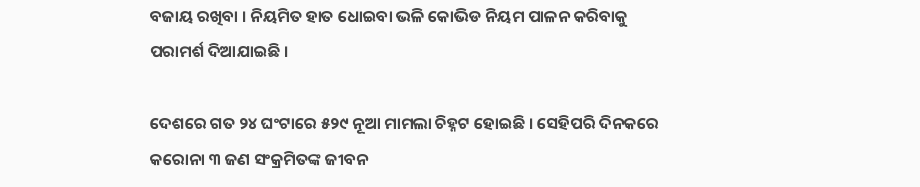ବଜାୟ ରଖିବା । ନିୟମିତ ହାତ ଧୋଇବା ଭଳି କୋଭିଡ ନିୟମ ପାଳନ କରିବାକୁ ପରାମର୍ଶ ଦିଆଯାଇଛି ।

ଦେଶରେ ଗତ ୨୪ ଘଂଟାରେ ୫୨୯ ନୂଆ ମାମଲା ଚିହ୍ନଟ ହୋଇଛି । ସେହିପରି ଦିନକରେ କରୋନା ୩ ଜଣ ସଂକ୍ରମିତଙ୍କ ଜୀବନ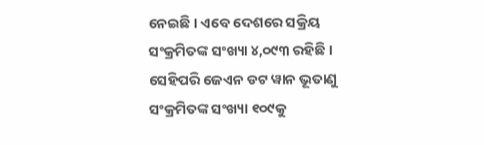ନେଇଛି । ଏବେ ଦେଶରେ ସକ୍ରିୟ ସଂକ୍ରମିତଙ୍କ ସଂଖ୍ୟା ୪,୦୯୩ ରହିଛି । ସେହିପରି ଜେଏନ ଡଟ ୱାନ ଭୂତାଣୁ ସଂକ୍ରମିତଙ୍କ ସଂଖ୍ୟା ୧୦୯କୁ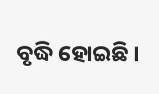ବୃଦ୍ଧି ହୋଇଛି ।